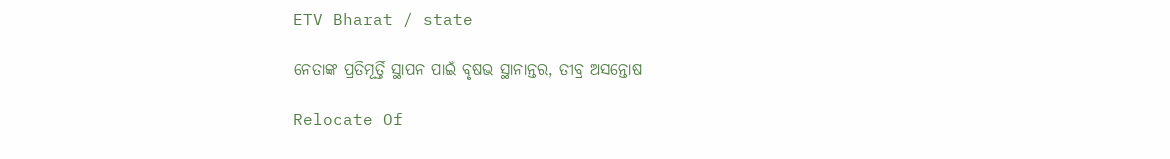ETV Bharat / state

ନେତାଙ୍କ ପ୍ରତିମୂର୍ତ୍ତି ସ୍ଥାପନ ପାଇଁ ବୃଷଭ ସ୍ଥାନାନ୍ତର, ତୀବ୍ର ଅସନ୍ତୋଷ

Relocate Of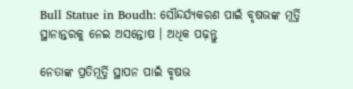Bull Statue in Boudh: ସୌନ୍ଦର୍ଯ୍ୟକରଣ ପାଇଁ ବୃଷଭଙ୍କ ମୂର୍ତ୍ତି ସ୍ଥାନାନ୍ତରକୁ ନେଇ ଅସନ୍ତୋଷ । ଅଧିକ ପଢ଼ନ୍ତୁ

ନେତାଙ୍କ ପ୍ରତିମୂର୍ତ୍ତି ସ୍ଥାପନ ପାଇଁ ବୃଷଭ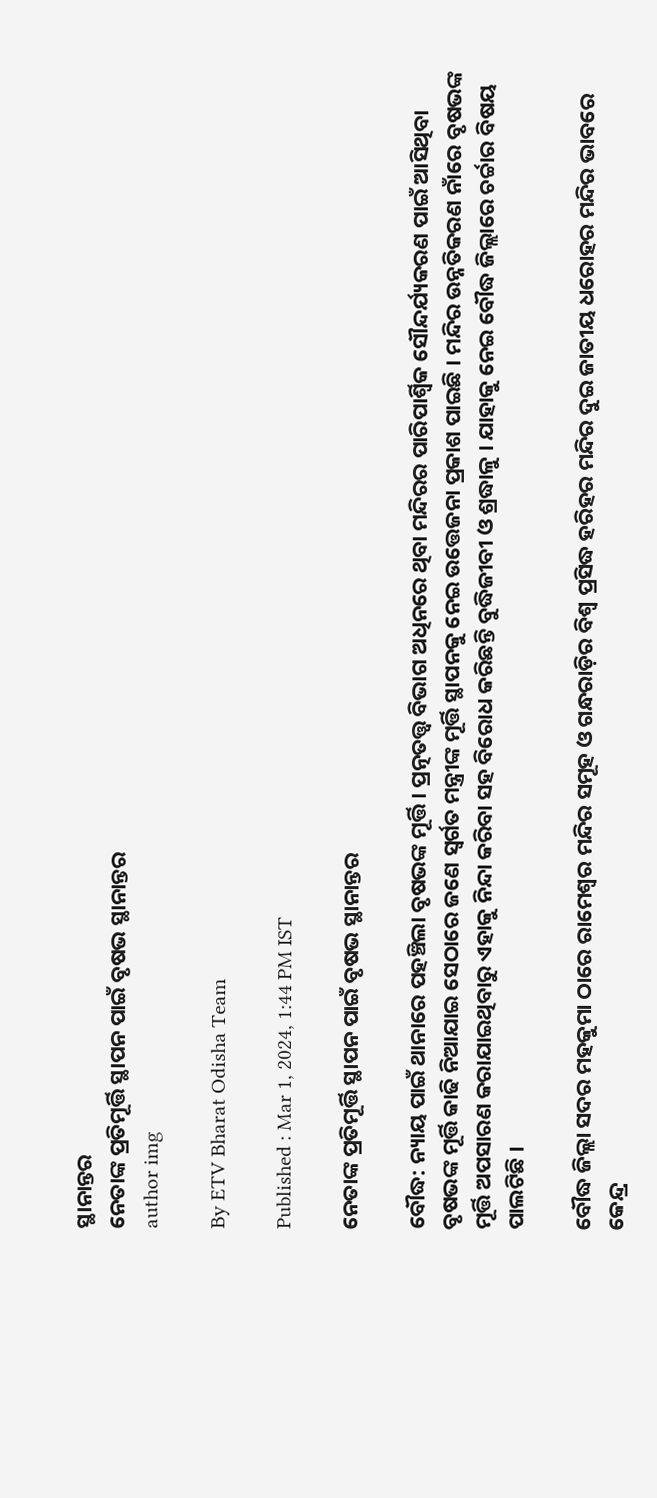ସ୍ଥାନାନ୍ତର
ନେତାଙ୍କ ପ୍ରତିମୂର୍ତ୍ତି ସ୍ଥାପନ ପାଇଁ ବୃଷଭ ସ୍ଥାନାନ୍ତର
author img

By ETV Bharat Odisha Team

Published : Mar 1, 2024, 1:44 PM IST

ନେତାଙ୍କ ପ୍ରତିମୂର୍ତ୍ତି ସ୍ଥାପନ ପାଇଁ ବୃଷଭ ସ୍ଥାନାନ୍ତର

ବୌଦ୍ଧ: ନ୍ୟାୟ ପାଇଁ ଥାନାରେ ପହଞ୍ଚିଲା ବୃଷଭଙ୍କ ମୂର୍ତ୍ତି । ପ୍ରତ୍ନତତ୍ତ୍ଵ ବିଭାଗ ଅଧିନରେ ଥିବା ମନ୍ଦିରର ପାରିପାର୍ଶ୍ବିକ ସୌନ୍ଦର୍ଯ୍ୟକରଣ ପାଇଁ ଆସିଥିବା ବୃଷଭଙ୍କ ମୂର୍ତ୍ତି କାଢି ନିଆଯାଇ ସେଠାରେ ଜଣେ ସ୍ବର୍ଗତ ମନ୍ତ୍ରୀଙ୍କ ମୂର୍ତ୍ତି ସ୍ଥାପନକୁ ନେଇ ଉତ୍ତେଜନା ପ୍ରକାଶ ପାଇଛି । ମନ୍ଦିର ଉନ୍ନତିକରଣ ନାଁରେ ବୃଷଭଙ୍କ ମୂର୍ତ୍ତି ଅପସାରଣ କରାଯାଇଥିବାରୁ ଏହାକୁ ନିନ୍ଦା କରିବା ସହ ବିରୋଧ କରିଛନ୍ତି ବୁଦ୍ଧିଜୀବୀ ଓ ଶ୍ରଦ୍ଧାଳୁ । ଯାହାକୁ ନେଇ ବୌଦ୍ଧ ଜିଲ୍ଲାରେ ଚର୍ଚ୍ଚାର ବିଷୟ ପାଲଟିଛି ।

ବୌଦ୍ଧ ଜିଲ୍ଲା ସଦର ମହକୁମା ଠାରେ ରାମେଶ୍ବର ମନ୍ଦିର ସମୂହ ଓ ଗନ୍ଧରାଡ଼ିର ବିଶ୍ବ ପ୍ରସିଦ୍ଧ ହରିହର ମନ୍ଦିର ଦୁଇ ଜାତୀୟ ଧରୋହର ମନ୍ଦିର ଭାବରେ କେନ୍ଦ୍ର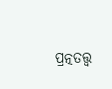ପ୍ରତ୍ନତତ୍ତ୍ଵ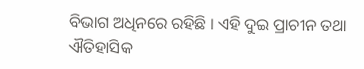ବିଭାଗ ଅଧିନରେ ରହିଛି । ଏହି ଦୁଇ ପ୍ରାଚୀନ ତଥା ଐତିହାସିକ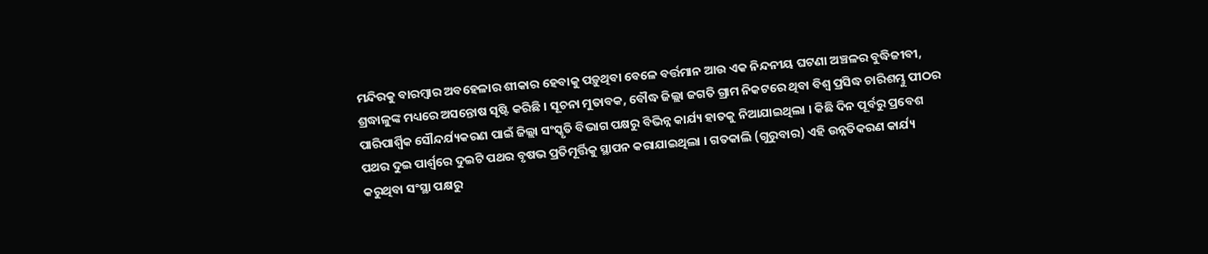ମନ୍ଦିରକୁ ବାରମ୍ବାର ଅବହେଳାର ଶୀକାର ହେବାକୁ ପଡ଼ୁଥିବା ବେଳେ ବର୍ତ୍ତମାନ ଆଉ ଏକ ନିନ୍ଦନୀୟ ଘଟଣା ଅଞ୍ଚଳର ବୁଦ୍ଧିଜୀବୀ, ଶ୍ରଦ୍ଧାଳୁଙ୍କ ମଧ୍ୟରେ ଅସନ୍ତୋଷ ସୃଷ୍ଟି କରିଛି । ସୂଚନା ମୁତାବକ, ବୌଦ୍ଧ ଜିଲ୍ଲା ଜଗତି ଗ୍ରାମ ନିକଟରେ ଥିବା ବିଶ୍ବ ପ୍ରସିଦ୍ଧ ଚାରିଶମ୍ଭୁ ପୀଠର ପାରିପାର୍ଶ୍ବିକ ସୌନ୍ଦର୍ଯ୍ୟକରଣ ପାଇଁ ଜିଲ୍ଲା ସଂସ୍କୃତି ବିଭାଗ ପକ୍ଷରୁ ବିଭିନ୍ନ କାର୍ଯ୍ୟ ହାତକୁ ନିଆଯାଇଥିଲା । କିଛି ଦିନ ପୂର୍ବରୁ ପ୍ରବେଶ ପଥର ଦୁଇ ପାର୍ଶ୍ଵରେ ଦୁଇଟି ପଥର ବୃଷଭ ପ୍ରତିମୂର୍ତ୍ତିକୁ ସ୍ଥାପନ କରାଯାଇଥିଲା । ଗତକାଲି (ଗୁରୁବାର) ଏହି ଉନ୍ନତିକରଣ କାର୍ଯ୍ୟ କରୁଥିବା ସଂସ୍ଥା ପକ୍ଷରୁ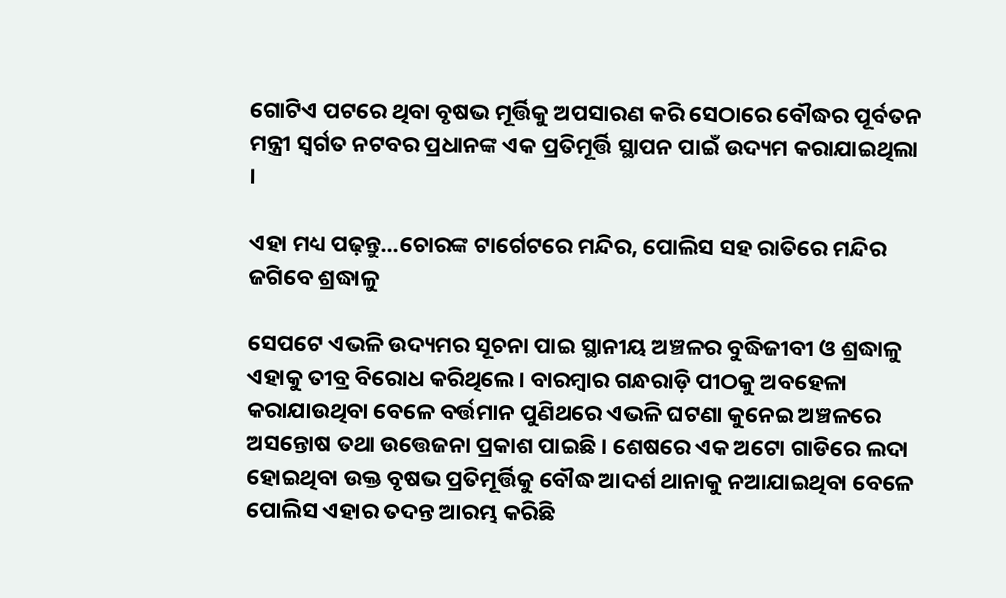ଗୋଟିଏ ପଟରେ ଥିବା ବୃଷଭ ମୂର୍ତ୍ତିକୁ ଅପସାରଣ କରି ସେଠାରେ ବୌଦ୍ଧର ପୂର୍ବତନ ମନ୍ତ୍ରୀ ସ୍ବର୍ଗତ ନଟବର ପ୍ରଧାନଙ୍କ ଏକ ପ୍ରତିମୂର୍ତ୍ତି ସ୍ଥାପନ ପାଇଁ ଉଦ୍ୟମ କରାଯାଇଥିଲା ।

ଏହା ମଧ୍ୟ ପଢ଼ନ୍ତୁ...ଚୋରଙ୍କ ଟାର୍ଗେଟରେ ମନ୍ଦିର, ପୋଲିସ ସହ ରାତିରେ ମନ୍ଦିର ଜଗିବେ ଶ୍ରଦ୍ଧାଳୁ

ସେପଟେ ଏଭଳି ଉଦ୍ୟମର ସୂଚନା ପାଇ ସ୍ଥାନୀୟ ଅଞ୍ଚଳର ବୁଦ୍ଧିଜୀବୀ ଓ ଶ୍ରଦ୍ଧାଳୁ ଏହାକୁ ତୀବ୍ର ବିରୋଧ କରିଥିଲେ । ବାରମ୍ବାର ଗନ୍ଧରାଡ଼ି ପୀଠକୁ ଅବହେଳା କରାଯାଉଥିବା ବେଳେ ବର୍ତ୍ତମାନ ପୁଣିଥରେ ଏଭଳି ଘଟଣା କୁନେଇ ଅଞ୍ଚଳରେ ଅସନ୍ତୋଷ ତଥା ଉତ୍ତେଜନା ପ୍ରକାଶ ପାଇଛି । ଶେଷରେ ଏକ ଅଟୋ ଗାଡିରେ ଲଦା ହୋଇଥିବା ଉକ୍ତ ବୃଷଭ ପ୍ରତିମୂର୍ତ୍ତିକୁ ବୌଦ୍ଧ ଆଦର୍ଶ ଥାନାକୁ ନଆଯାଇଥିବା ବେଳେ ପୋଲିସ ଏହାର ତଦନ୍ତ ଆରମ୍ଭ କରିଛି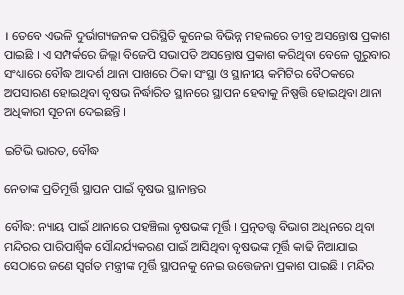। ତେବେ ଏଭଳି ଦୁର୍ଭାଗ୍ୟଜନକ ପରିସ୍ଥିତି କୁନେଇ ବିଭିନ୍ନ ମହଲରେ ତୀବ୍ର ଅସନ୍ତୋଷ ପ୍ରକାଶ ପାଇଛି । ଏ ସମ୍ପର୍କରେ ଜିଲ୍ଲା ବିଜେପି ସଭାପତି ଅସନ୍ତୋଷ ପ୍ରକାଶ କରିଥିବା ବେଳେ ଗୁରୁବାର ସଂଧ୍ୟାରେ ବୌଦ୍ଧ ଆଦର୍ଶ ଥାନା ପାଖରେ ଠିକା ସଂସ୍ଥା ଓ ସ୍ଥାନୀୟ କମିଟିର ବୈଠକରେ ଅପସାରଣ ହୋଇଥିବା ବୃଷଭ ନିର୍ଦ୍ଧାରିତ ସ୍ଥାନରେ ସ୍ଥାପନ ହେବାକୁ ନିଷ୍ପତ୍ତି ହୋଇଥିବା ଥାନା ଅଧିକାରୀ ସୂଚନା ଦେଇଛନ୍ତି ।

ଇଟିଭି ଭାରତ, ବୌଦ୍ଧ

ନେତାଙ୍କ ପ୍ରତିମୂର୍ତ୍ତି ସ୍ଥାପନ ପାଇଁ ବୃଷଭ ସ୍ଥାନାନ୍ତର

ବୌଦ୍ଧ: ନ୍ୟାୟ ପାଇଁ ଥାନାରେ ପହଞ୍ଚିଲା ବୃଷଭଙ୍କ ମୂର୍ତ୍ତି । ପ୍ରତ୍ନତତ୍ତ୍ଵ ବିଭାଗ ଅଧିନରେ ଥିବା ମନ୍ଦିରର ପାରିପାର୍ଶ୍ବିକ ସୌନ୍ଦର୍ଯ୍ୟକରଣ ପାଇଁ ଆସିଥିବା ବୃଷଭଙ୍କ ମୂର୍ତ୍ତି କାଢି ନିଆଯାଇ ସେଠାରେ ଜଣେ ସ୍ବର୍ଗତ ମନ୍ତ୍ରୀଙ୍କ ମୂର୍ତ୍ତି ସ୍ଥାପନକୁ ନେଇ ଉତ୍ତେଜନା ପ୍ରକାଶ ପାଇଛି । ମନ୍ଦିର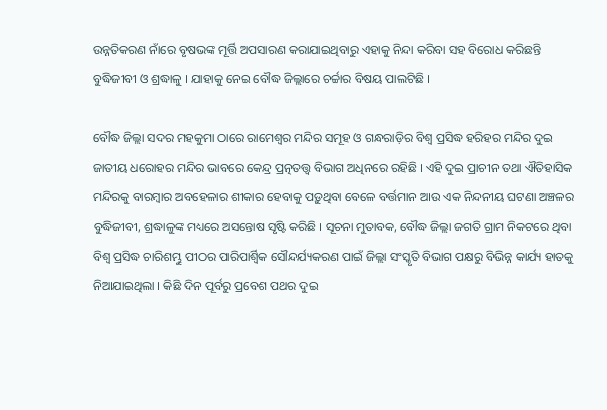ଉନ୍ନତିକରଣ ନାଁରେ ବୃଷଭଙ୍କ ମୂର୍ତ୍ତି ଅପସାରଣ କରାଯାଇଥିବାରୁ ଏହାକୁ ନିନ୍ଦା କରିବା ସହ ବିରୋଧ କରିଛନ୍ତି ବୁଦ୍ଧିଜୀବୀ ଓ ଶ୍ରଦ୍ଧାଳୁ । ଯାହାକୁ ନେଇ ବୌଦ୍ଧ ଜିଲ୍ଲାରେ ଚର୍ଚ୍ଚାର ବିଷୟ ପାଲଟିଛି ।

ବୌଦ୍ଧ ଜିଲ୍ଲା ସଦର ମହକୁମା ଠାରେ ରାମେଶ୍ବର ମନ୍ଦିର ସମୂହ ଓ ଗନ୍ଧରାଡ଼ିର ବିଶ୍ବ ପ୍ରସିଦ୍ଧ ହରିହର ମନ୍ଦିର ଦୁଇ ଜାତୀୟ ଧରୋହର ମନ୍ଦିର ଭାବରେ କେନ୍ଦ୍ର ପ୍ରତ୍ନତତ୍ତ୍ଵ ବିଭାଗ ଅଧିନରେ ରହିଛି । ଏହି ଦୁଇ ପ୍ରାଚୀନ ତଥା ଐତିହାସିକ ମନ୍ଦିରକୁ ବାରମ୍ବାର ଅବହେଳାର ଶୀକାର ହେବାକୁ ପଡ଼ୁଥିବା ବେଳେ ବର୍ତ୍ତମାନ ଆଉ ଏକ ନିନ୍ଦନୀୟ ଘଟଣା ଅଞ୍ଚଳର ବୁଦ୍ଧିଜୀବୀ, ଶ୍ରଦ୍ଧାଳୁଙ୍କ ମଧ୍ୟରେ ଅସନ୍ତୋଷ ସୃଷ୍ଟି କରିଛି । ସୂଚନା ମୁତାବକ, ବୌଦ୍ଧ ଜିଲ୍ଲା ଜଗତି ଗ୍ରାମ ନିକଟରେ ଥିବା ବିଶ୍ବ ପ୍ରସିଦ୍ଧ ଚାରିଶମ୍ଭୁ ପୀଠର ପାରିପାର୍ଶ୍ବିକ ସୌନ୍ଦର୍ଯ୍ୟକରଣ ପାଇଁ ଜିଲ୍ଲା ସଂସ୍କୃତି ବିଭାଗ ପକ୍ଷରୁ ବିଭିନ୍ନ କାର୍ଯ୍ୟ ହାତକୁ ନିଆଯାଇଥିଲା । କିଛି ଦିନ ପୂର୍ବରୁ ପ୍ରବେଶ ପଥର ଦୁଇ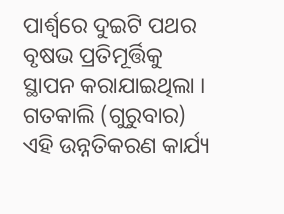ପାର୍ଶ୍ଵରେ ଦୁଇଟି ପଥର ବୃଷଭ ପ୍ରତିମୂର୍ତ୍ତିକୁ ସ୍ଥାପନ କରାଯାଇଥିଲା । ଗତକାଲି (ଗୁରୁବାର) ଏହି ଉନ୍ନତିକରଣ କାର୍ଯ୍ୟ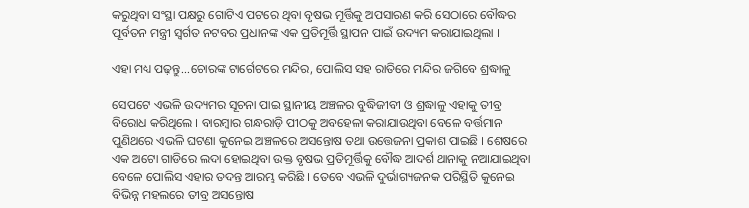କରୁଥିବା ସଂସ୍ଥା ପକ୍ଷରୁ ଗୋଟିଏ ପଟରେ ଥିବା ବୃଷଭ ମୂର୍ତ୍ତିକୁ ଅପସାରଣ କରି ସେଠାରେ ବୌଦ୍ଧର ପୂର୍ବତନ ମନ୍ତ୍ରୀ ସ୍ବର୍ଗତ ନଟବର ପ୍ରଧାନଙ୍କ ଏକ ପ୍ରତିମୂର୍ତ୍ତି ସ୍ଥାପନ ପାଇଁ ଉଦ୍ୟମ କରାଯାଇଥିଲା ।

ଏହା ମଧ୍ୟ ପଢ଼ନ୍ତୁ...ଚୋରଙ୍କ ଟାର୍ଗେଟରେ ମନ୍ଦିର, ପୋଲିସ ସହ ରାତିରେ ମନ୍ଦିର ଜଗିବେ ଶ୍ରଦ୍ଧାଳୁ

ସେପଟେ ଏଭଳି ଉଦ୍ୟମର ସୂଚନା ପାଇ ସ୍ଥାନୀୟ ଅଞ୍ଚଳର ବୁଦ୍ଧିଜୀବୀ ଓ ଶ୍ରଦ୍ଧାଳୁ ଏହାକୁ ତୀବ୍ର ବିରୋଧ କରିଥିଲେ । ବାରମ୍ବାର ଗନ୍ଧରାଡ଼ି ପୀଠକୁ ଅବହେଳା କରାଯାଉଥିବା ବେଳେ ବର୍ତ୍ତମାନ ପୁଣିଥରେ ଏଭଳି ଘଟଣା କୁନେଇ ଅଞ୍ଚଳରେ ଅସନ୍ତୋଷ ତଥା ଉତ୍ତେଜନା ପ୍ରକାଶ ପାଇଛି । ଶେଷରେ ଏକ ଅଟୋ ଗାଡିରେ ଲଦା ହୋଇଥିବା ଉକ୍ତ ବୃଷଭ ପ୍ରତିମୂର୍ତ୍ତିକୁ ବୌଦ୍ଧ ଆଦର୍ଶ ଥାନାକୁ ନଆଯାଇଥିବା ବେଳେ ପୋଲିସ ଏହାର ତଦନ୍ତ ଆରମ୍ଭ କରିଛି । ତେବେ ଏଭଳି ଦୁର୍ଭାଗ୍ୟଜନକ ପରିସ୍ଥିତି କୁନେଇ ବିଭିନ୍ନ ମହଲରେ ତୀବ୍ର ଅସନ୍ତୋଷ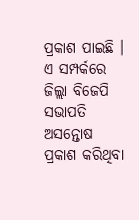ପ୍ରକାଶ ପାଇଛି । ଏ ସମ୍ପର୍କରେ ଜିଲ୍ଲା ବିଜେପି ସଭାପତି ଅସନ୍ତୋଷ ପ୍ରକାଶ କରିଥିବା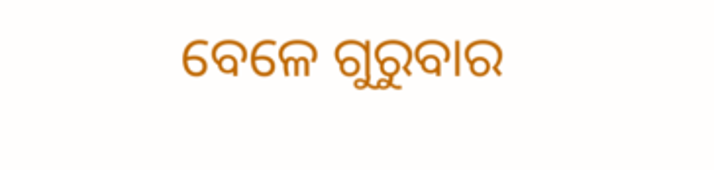ବେଳେ ଗୁରୁବାର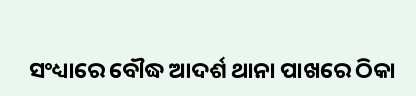ସଂଧ୍ୟାରେ ବୌଦ୍ଧ ଆଦର୍ଶ ଥାନା ପାଖରେ ଠିକା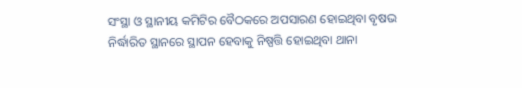ସଂସ୍ଥା ଓ ସ୍ଥାନୀୟ କମିଟିର ବୈଠକରେ ଅପସାରଣ ହୋଇଥିବା ବୃଷଭ ନିର୍ଦ୍ଧାରିତ ସ୍ଥାନରେ ସ୍ଥାପନ ହେବାକୁ ନିଷ୍ପତ୍ତି ହୋଇଥିବା ଥାନା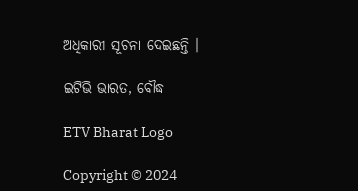ଅଧିକାରୀ ସୂଚନା ଦେଇଛନ୍ତି ।

ଇଟିଭି ଭାରତ, ବୌଦ୍ଧ

ETV Bharat Logo

Copyright © 2024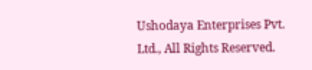Ushodaya Enterprises Pvt. Ltd., All Rights Reserved.